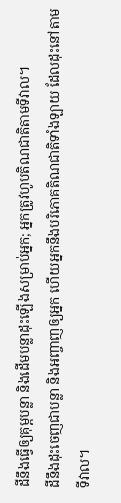ដីនឹងធ្វើឲ្យគុម្ពបន្លា និងដើមបន្លាដុះឡើងសម្រាប់អ្នក; អ្នកត្រូវហូបតិណជាតិតាមទីវាល។
ដីនឹងដុះចេញជាបន្លា និងអញ្ចាញឲ្យអ្នក ហើយអ្នកនឹងបរិភោគតិណជាតិទាំងឡាយ ដែលដុះនៅតាមទីវាល។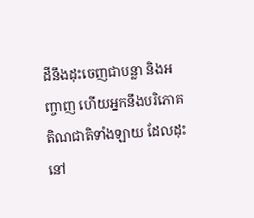ដីនឹងដុះចេញជាបន្លា និងអញ្ចាញ ហើយអ្នកនឹងបរិភោគតិណជាតិទាំងឡាយ ដែលដុះនៅ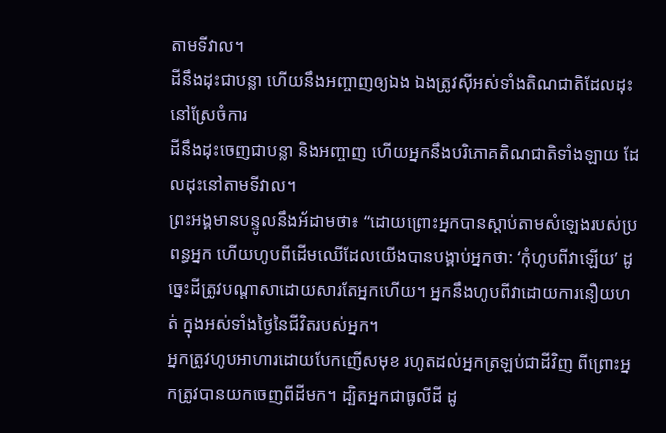តាមទីវាល។
ដីនឹងដុះជាបន្លា ហើយនឹងអញ្ចាញឲ្យឯង ឯងត្រូវស៊ីអស់ទាំងតិណជាតិដែលដុះនៅស្រែចំការ
ដីនឹងដុះចេញជាបន្លា និងអញ្ចាញ ហើយអ្នកនឹងបរិភោគតិណជាតិទាំងឡាយ ដែលដុះនៅតាមទីវាល។
ព្រះអង្គមានបន្ទូលនឹងអ័ដាមថា៖ “ដោយព្រោះអ្នកបានស្ដាប់តាមសំឡេងរបស់ប្រពន្ធអ្នក ហើយហូបពីដើមឈើដែលយើងបានបង្គាប់អ្នកថា: ‘កុំហូបពីវាឡើយ’ ដូច្នេះដីត្រូវបណ្ដាសាដោយសារតែអ្នកហើយ។ អ្នកនឹងហូបពីវាដោយការនឿយហត់ ក្នុងអស់ទាំងថ្ងៃនៃជីវិតរបស់អ្នក។
អ្នកត្រូវហូបអាហារដោយបែកញើសមុខ រហូតដល់អ្នកត្រឡប់ជាដីវិញ ពីព្រោះអ្នកត្រូវបានយកចេញពីដីមក។ ដ្បិតអ្នកជាធូលីដី ដូ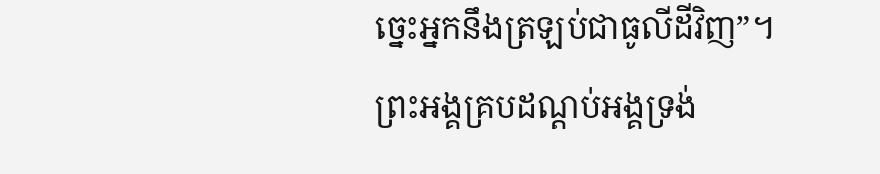ច្នេះអ្នកនឹងត្រឡប់ជាធូលីដីវិញ”។
ព្រះអង្គគ្របដណ្ដប់អង្គទ្រង់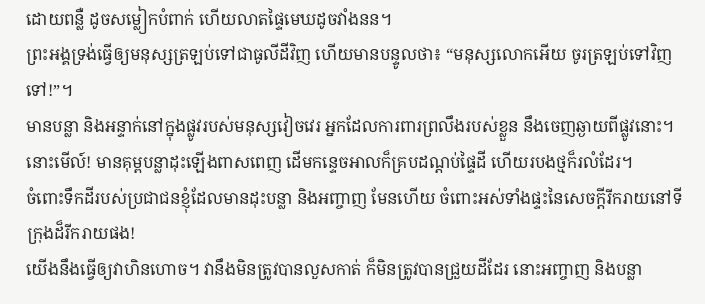ដោយពន្លឺ ដូចសម្លៀកបំពាក់ ហើយលាតផ្ទៃមេឃដូចវាំងនន។
ព្រះអង្គទ្រង់ធ្វើឲ្យមនុស្សត្រឡប់ទៅជាធូលីដីវិញ ហើយមានបន្ទូលថា៖ “មនុស្សលោកអើយ ចូរត្រឡប់ទៅវិញទៅ!”។
មានបន្លា និងអន្ទាក់នៅក្នុងផ្លូវរបស់មនុស្សវៀចវេរ អ្នកដែលការពារព្រលឹងរបស់ខ្លួន នឹងចេញឆ្ងាយពីផ្លូវនោះ។
នោះមើល៍! មានគុម្ពបន្លាដុះឡើងពាសពេញ ដើមកន្ទេចអាលក៏គ្របដណ្ដប់ផ្ទៃដី ហើយរបងថ្មក៏រលំដែរ។
ចំពោះទឹកដីរបស់ប្រជាជនខ្ញុំដែលមានដុះបន្លា និងអញ្ចាញ មែនហើយ ចំពោះអស់ទាំងផ្ទះនៃសេចក្ដីរីករាយនៅទីក្រុងដ៏រីករាយផង!
យើងនឹងធ្វើឲ្យវាហិនហោច។ វានឹងមិនត្រូវបានលួសកាត់ ក៏មិនត្រូវបានជ្រួយដីដែរ នោះអញ្ចាញ និងបន្លា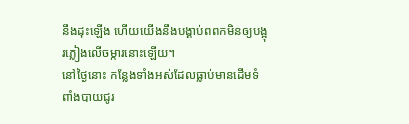នឹងដុះឡើង ហើយយើងនឹងបង្គាប់ពពកមិនឲ្យបង្អុរភ្លៀងលើចម្ការនោះឡើយ។
នៅថ្ងៃនោះ កន្លែងទាំងអស់ដែលធ្លាប់មានដើមទំពាំងបាយជូរ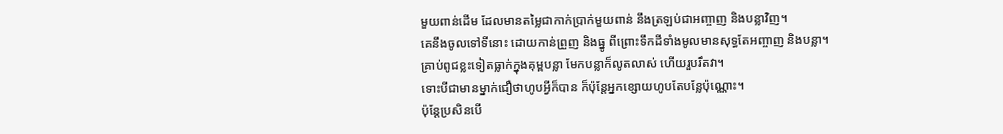មួយពាន់ដើម ដែលមានតម្លៃជាកាក់ប្រាក់មួយពាន់ នឹងត្រឡប់ជាអញ្ចាញ និងបន្លាវិញ។
គេនឹងចូលទៅទីនោះ ដោយកាន់ព្រួញ និងធ្នូ ពីព្រោះទឹកដីទាំងមូលមានសុទ្ធតែអញ្ចាញ និងបន្លា។
គ្រាប់ពូជខ្លះទៀតធ្លាក់ក្នុងគុម្ពបន្លា មែកបន្លាក៏លូតលាស់ ហើយរួបរឹតវា។
ទោះបីជាមានម្នាក់ជឿថាហូបអ្វីក៏បាន ក៏ប៉ុន្តែអ្នកខ្សោយហូបតែបន្លែប៉ុណ្ណោះ។
ប៉ុន្តែប្រសិនបើ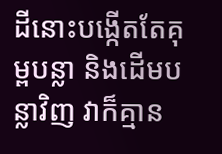ដីនោះបង្កើតតែគុម្ពបន្លា និងដើមបន្លាវិញ វាក៏គ្មាន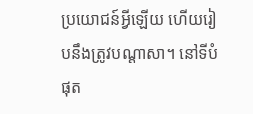ប្រយោជន៍អ្វីឡើយ ហើយរៀបនឹងត្រូវបណ្ដាសា។ នៅទីបំផុត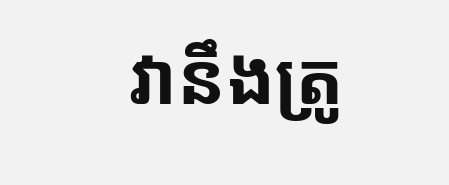វានឹងត្រូ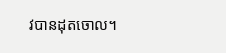វបានដុតចោល។